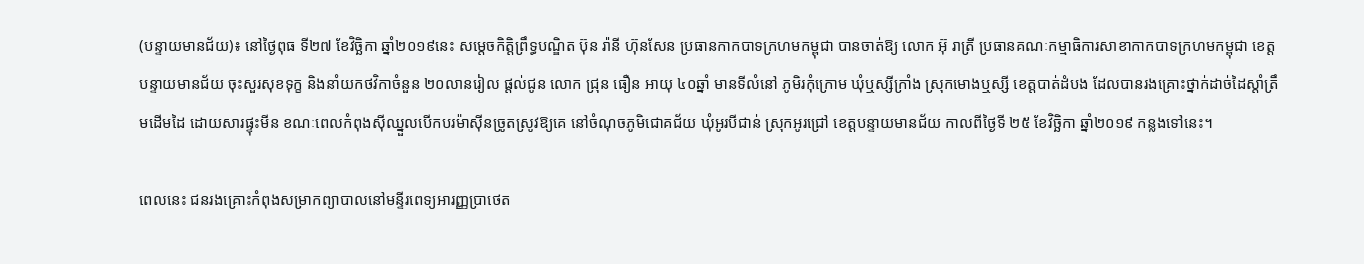(បន្ទាយមានជ័យ)៖ នៅថ្ងៃពុធ ទី២៧ ខែវិច្ឆិកា ឆ្នាំ២០១៩នេះ សម្តេចកិត្តិព្រឹទ្ធបណ្ឌិត ប៊ុន រ៉ានី ហ៊ុនសែន ប្រធានកាកបាទក្រហមកម្ពុជា បានចាត់ឱ្យ លោក អ៊ុ រាត្រី ប្រធានគណៈកម្មាធិការសាខាកាកបាទក្រហមកម្ពុជា ខេត្តបន្ទាយមានជ័យ ចុះសួរសុខទុក្ខ និងនាំយកថវិកាចំនួន ២០លានរៀល ផ្តល់ជូន លោក ជ្រុន ធឿន អាយុ ៤០ឆ្នាំ មានទីលំនៅ ភូមិរកុំក្រោម ឃុំឬស្សីក្រាំង ស្រុកមោងឬស្សី ខេត្តបាត់ដំបង ដែលបានរងគ្រោះថ្នាក់ដាច់ដៃស្តាំត្រឹមដើមដៃ ដោយសារផ្ទុះមីន ខណៈពេលកំពុងស៊ីឈ្នួលបើកបរម៉ាស៊ីនច្រូតស្រូវឱ្យគេ នៅចំណុចភូមិជោគជ័យ ឃុំអូរបីជាន់ ស្រុកអូរជ្រៅ ខេត្តបន្ទាយមានជ័យ កាលពីថ្ងៃទី ២៥ ខែវិច្ឆិកា ឆ្នាំ២០១៩ កន្លងទៅនេះ។

ពេលនេះ ជនរងគ្រោះកំពុងសម្រាកព្យាបាលនៅមន្ទីរពេទ្យអារញ្ញប្រាថេត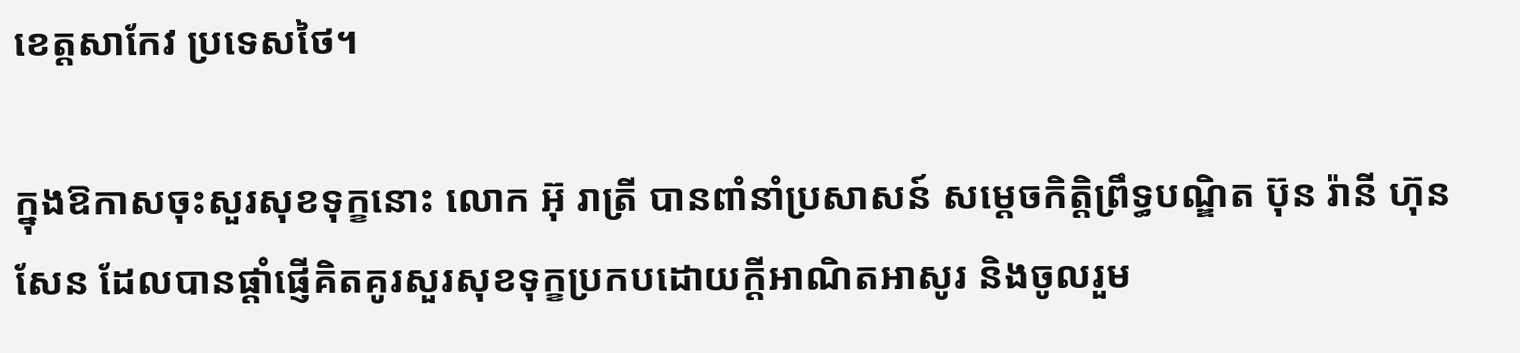ខេត្តសាកែវ ប្រទេសថៃ។

ក្នុងឱកាសចុះសួរសុខទុក្ខនោះ លោក អ៊ុ រាត្រី បានពាំនាំប្រសាសន៍ សម្តេចកិត្តិព្រឹទ្ធបណ្ឌិត ប៊ុន រ៉ានី ហ៊ុនសែន ដែលបានផ្តាំផ្ញើគិតគូរសួរសុខទុក្ខប្រកបដោយក្តីអាណិតអាសូរ និងចូលរួម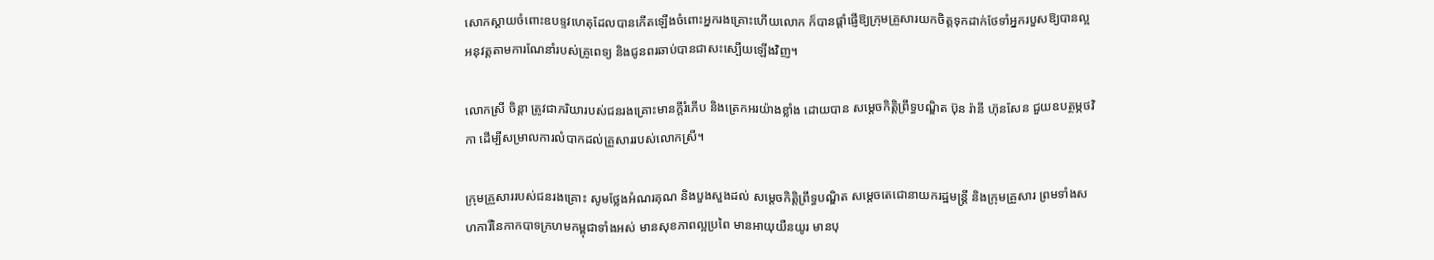សោកស្តាយចំពោះឧបទ្ទវហេតុដែលបានកើតឡើងចំពោះអ្នករងគ្រោះហើយលោក ក៏បានផ្តាំផ្ញើឱ្យក្រុមគ្រួសារយកចិត្តទុកដាក់ថែទាំអ្នករបួសឱ្យបានល្អ អនុវត្តតាមការណែនាំរបស់គ្រូពេទ្យ និងជូនពរឆាប់បានជាសះស្បើយឡើងវិញ។

លោកស្រី ចិន្តា ត្រូវជាភរិយារបស់ជនរងគ្រោះមានក្តីរំភើប និងត្រេកអរយ៉ាងខ្លាំង ដោយបាន សម្តេចកិត្តិព្រឹទ្ធបណ្ឌិត ប៊ុន រ៉ានី ហ៊ុនសែន ជួយឧបត្ថម្ភថវិកា ដើម្បីសម្រាលការលំបាកដល់គ្រួសាររបស់លោកស្រី។

ក្រុមគ្រួសាររបស់ជនរងគ្រោះ សូមថ្លែងអំណរគុណ និងបួងសួងដល់ សម្តេចកិត្តិព្រឹទ្ធបណ្ឌិត សម្តេចតេជោនាយករដ្ឋមន្ត្រី និងក្រុមគ្រួសារ ព្រមទាំងសហការីនៃកាកបាទក្រហមកម្ពុជាទាំងអស់ មានសុខភាពល្អប្រពៃ មានអាយុយឺនយូរ មានបុ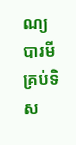ណ្យបារមីគ្រប់ទិស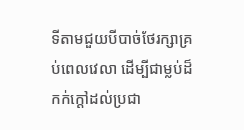ទីតាមជួយបីបាច់ថែរក្សាគ្រប់ពេលវេលា ដើម្បីជាម្លប់ដ៏កក់ក្តៅដល់ប្រជា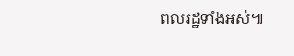ពលរដ្ឋទាំងអស់៕